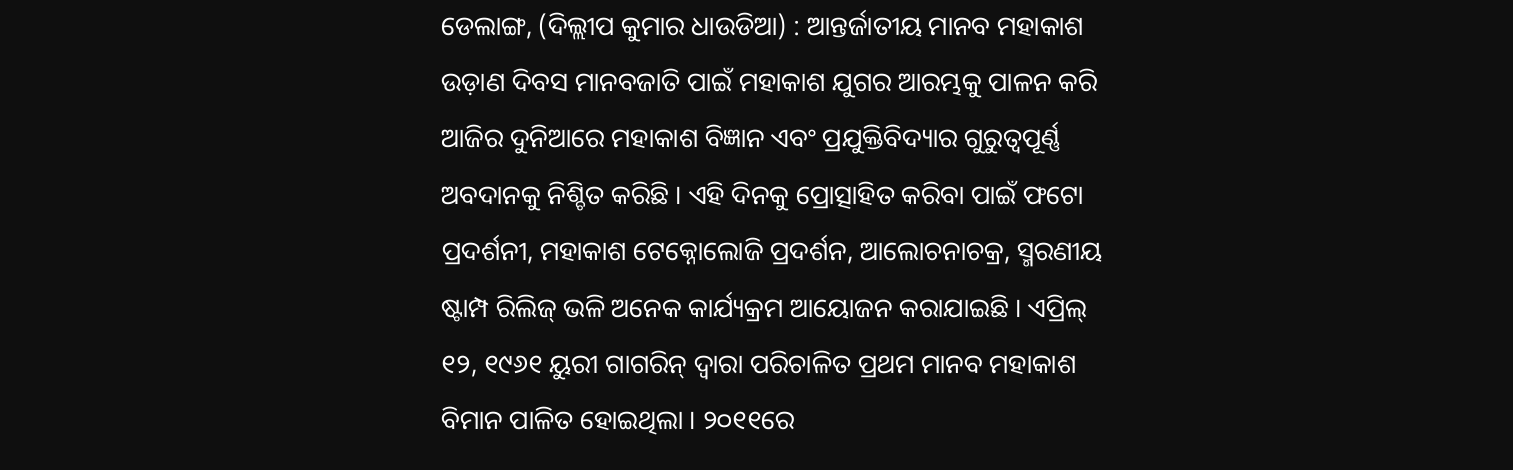ଡେଲାଙ୍ଗ, (ଦିଲ୍ଲୀପ କୁମାର ଧାଉଡିଆ) : ଆନ୍ତର୍ଜାତୀୟ ମାନବ ମହାକାଶ ଉଡ଼ାଣ ଦିବସ ମାନବଜାତି ପାଇଁ ମହାକାଶ ଯୁଗର ଆରମ୍ଭକୁ ପାଳନ କରି ଆଜିର ଦୁନିଆରେ ମହାକାଶ ବିଜ୍ଞାନ ଏବଂ ପ୍ରଯୁକ୍ତିବିଦ୍ୟାର ଗୁରୁତ୍ୱପୂର୍ଣ୍ଣ ଅବଦାନକୁ ନିଶ୍ଚିତ କରିଛି । ଏହି ଦିନକୁ ପ୍ରୋତ୍ସାହିତ କରିବା ପାଇଁ ଫଟୋ ପ୍ରଦର୍ଶନୀ, ମହାକାଶ ଟେକ୍ନୋଲୋଜି ପ୍ରଦର୍ଶନ, ଆଲୋଚନାଚକ୍ର, ସ୍ମରଣୀୟ ଷ୍ଟାମ୍ପ ରିଲିଜ୍ ଭଳି ଅନେକ କାର୍ଯ୍ୟକ୍ରମ ଆୟୋଜନ କରାଯାଇଛି । ଏପ୍ରିଲ୍ ୧୨, ୧୯୬୧ ୟୁରୀ ଗାଗରିନ୍ ଦ୍ୱାରା ପରିଚାଳିତ ପ୍ରଥମ ମାନବ ମହାକାଶ ବିମାନ ପାଳିତ ହୋଇଥିଲା । ୨୦୧୧ରେ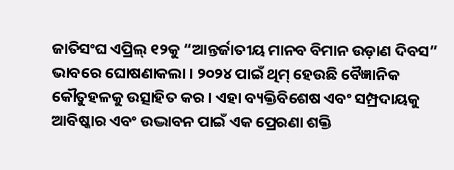ଜାତିସଂଘ ଏପ୍ରିଲ୍ ୧୨କୁ “ଆନ୍ତର୍ଜାତୀୟ ମାନବ ବିମାନ ଉଡ଼ାଣ ଦିବସ” ଭାବରେ ଘୋଷଣାକଲା । ୨୦୨୪ ପାଇଁ ଥିମ୍ ହେଉଛି ବୈଜ୍ଞାନିକ କୌତୁହଳକୁ ଉତ୍ସାହିତ କର । ଏହା ବ୍ୟକ୍ତିବିଶେଷ ଏବଂ ସମ୍ପ୍ରଦାୟକୁ ଆବିଷ୍କାର ଏବଂ ଉଦ୍ଭାବନ ପାଇଁ ଏକ ପ୍ରେରଣା ଶକ୍ତି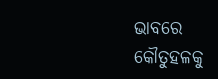ଭାବରେ କୌତୁହଳକୁ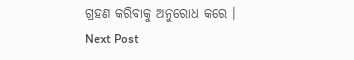ଗ୍ରହଣ କରିବାକୁ ଅନୁରୋଧ କରେ ।
Next Post